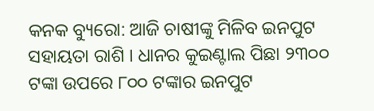କନକ ବ୍ୟୁରୋ: ଆଜି ଚାଷୀଙ୍କୁ ମିଳିବ ଇନପୁଟ ସହାୟତା ରାଶି । ଧାନର କୁଇଣ୍ଟାଲ ପିଛା ୨୩୦୦ ଟଙ୍କା ଉପରେ ୮୦୦ ଟଙ୍କାର ଇନପୁଟ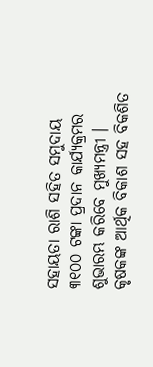ସହାୟତା ରାଶି ସହିତ ସମୁଦାୟ ୩୧୦୦ ଟଙ୍କା ପ୍ରଦାନ କାର୍ଯ୍ୟକ୍ରମର ଶୁଭାରମ୍ଭ କରିବେ ମୁଖ୍ୟମନ୍ତ୍ରୀ । କୃଷକଙ୍କ ଆର୍ଥିକ ବିକାଶ ସହ ବିକଶିତ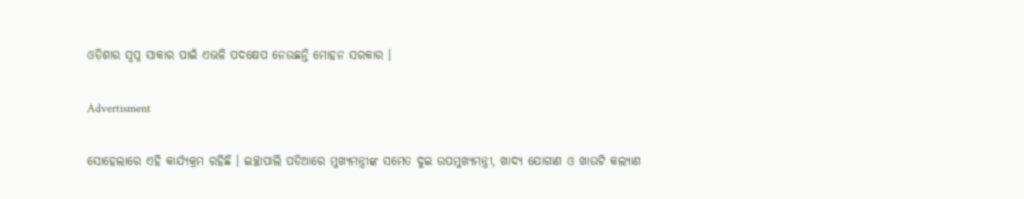ଓଡ଼ିଶାର ସ୍ବପ୍ନ ସାକାର ପାଇଁ ଏଭଳି ପଦକ୍ଷେପ ନେଉଛନ୍ତି ମୋହନ ସରକାର ।

Advertisment

ସୋହେଲାରେ ଏହି କାର୍ଯ୍ୟକ୍ରମ ରହିଛି । ଇଚ୍ଛାପାଲି ପଡିଆରେ ମୁଖ୍ୟମନ୍ତ୍ରୀଙ୍କ ସମେତ ଦୁଇ ଉପମୁଖ୍ୟମନ୍ତ୍ରୀ, ଖାଦ୍ୟ ଯୋଗାଣ ଓ ଖାଉଟି କଲ୍ୟାଣ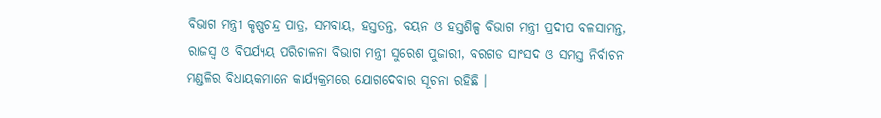ବିଭାଗ ମନ୍ତ୍ରୀ କୃଷ୍ଣଚନ୍ଦ୍ର ପାତ୍ର, ସମବାୟ, ହସ୍ତତନ୍ତ, ବୟନ ଓ ହସ୍ତଶିଳ୍ପ ବିଭାଗ ମନ୍ତ୍ରୀ ପ୍ରଦୀପ ବଳସାମନ୍ତ, ରାଜସ୍ୱ ଓ ବିପର୍ଯ୍ୟୟ ପରିଚାଳନା ବିଭାଗ ମନ୍ତ୍ରୀ ସୁରେଶ ପୁଜାରୀ, ବରଗଡ ସାଂସଦ ଓ ସମସ୍ତ ନିର୍ବାଚନ ମଣ୍ଡଳିର ବିଧାୟକମାନେ କାର୍ଯ୍ୟକ୍ରମରେ ଯୋଗଦେବାର ସୂଚନା ରହିଛି ।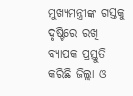ମୁଖ୍ୟମନ୍ତ୍ରୀଙ୍କ ଗସ୍ତକୁ ଦୃଷ୍ଟିରେ ରଖି ବ୍ୟାପକ ପ୍ରସ୍ତୁତି କରିଛି ଜିଲ୍ଲା ଓ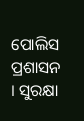ପୋଲିସ ପ୍ରଶାସନ । ସୁରକ୍ଷା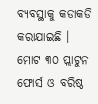ବ୍ୟବସ୍ଥାକୁ କଡାକଡି କରାଯାଇଛି । ମୋଟ ୩୦ ପ୍ଲାଟୁନ ଫୋର୍ସ ଓ ବରିଷ୍ଠ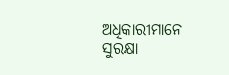ଅଧିକାରୀମାନେ ସୁରକ୍ଷା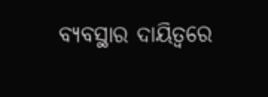ବ୍ୟବସ୍ଥାର ଦାୟିତ୍ୱରେ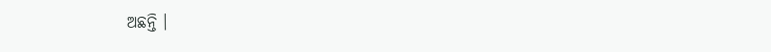ଅଛନ୍ତି ।